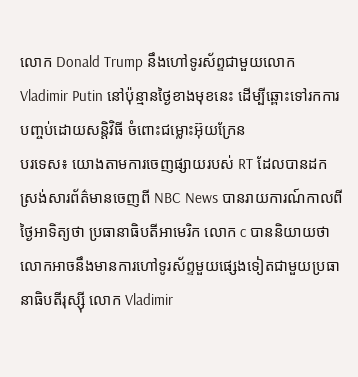លោក Donald Trump នឹងហៅទូរស័ព្ទជាមួយលោក Vladimir Putin នៅប៉ុន្មានថ្ងៃខាងមុខនេះ ដើម្បីឆ្ពោះទៅរកការបញ្ចប់ដោយសន្តិវិធី ចំពោះជម្លោះអ៊ុយក្រែន
បរទេស៖ យោងតាមការចេញផ្សាយរបស់ RT ដែលបានដកស្រង់សារព័ត៌មានចេញពី NBC News បានរាយការណ៍កាលពីថ្ងៃអាទិត្យថា ប្រធានាធិបតីអាមេរិក លោក c បាននិយាយថា លោកអាចនឹងមានការហៅទូរស័ព្ទមួយផ្សេងទៀតជាមួយប្រធានាធិបតីរុស្ស៊ី លោក Vladimir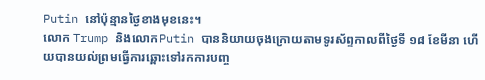Putin នៅប៉ុន្មានថ្ងៃខាងមុខនេះ។
លោក Trump និងលោកPutin បាននិយាយចុងក្រោយតាមទូរស័ព្ទកាលពីថ្ងៃទី ១៨ ខែមីនា ហើយបានយល់ព្រមធ្វើការឆ្ពោះទៅរកការបញ្ច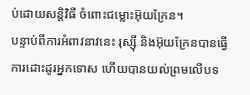ប់ដោយសន្តិវិធី ចំពោះជម្លោះអ៊ុយក្រែន។
បន្ទាប់ពីការអំពាវនាវនេះ រុស្ស៊ី និងអ៊ុយក្រែនបានធ្វើការដោះដូរអ្នកទោស ហើយបានយល់ព្រមលើបទ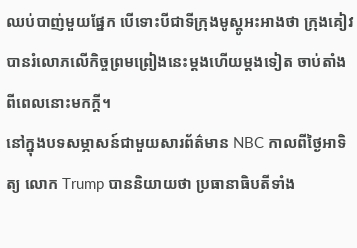ឈប់បាញ់មួយផ្នែក បើទោះបីជាទីក្រុងមូស្គូអះអាងថា ក្រុងគៀវ បានរំលោភលើកិច្ចព្រមព្រៀងនេះម្តងហើយម្តងទៀត ចាប់តាំងពីពេលនោះមកក្តី។
នៅក្នុងបទសម្ភាសន៍ជាមួយសារព័ត៌មាន NBC កាលពីថ្ងៃអាទិត្យ លោក Trump បាននិយាយថា ប្រធានាធិបតីទាំង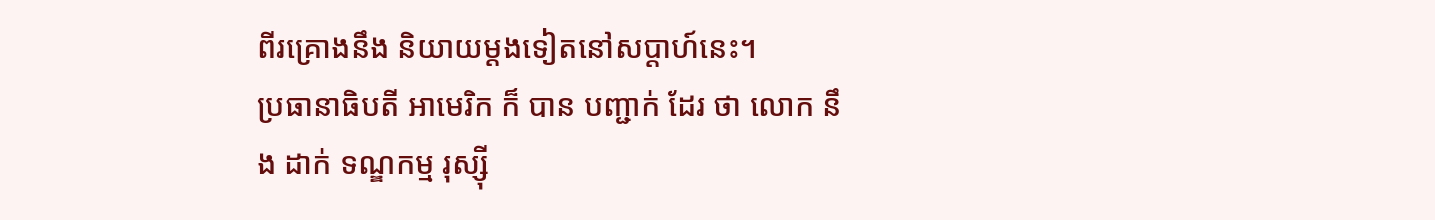ពីរគ្រោងនឹង និយាយម្តងទៀតនៅសប្តាហ៍នេះ។
ប្រធានាធិបតី អាមេរិក ក៏ បាន បញ្ជាក់ ដែរ ថា លោក នឹង ដាក់ ទណ្ឌកម្ម រុស្ស៊ី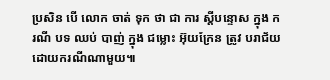ប្រសិន បើ លោក ចាត់ ទុក ថា ជា ការ ស្តីបន្ទោស ក្នុង ករណី បទ ឈប់ បាញ់ ក្នុង ជម្លោះ អ៊ុយក្រែន ត្រូវ បរាជ័យដោយករណីណាមួយ៕